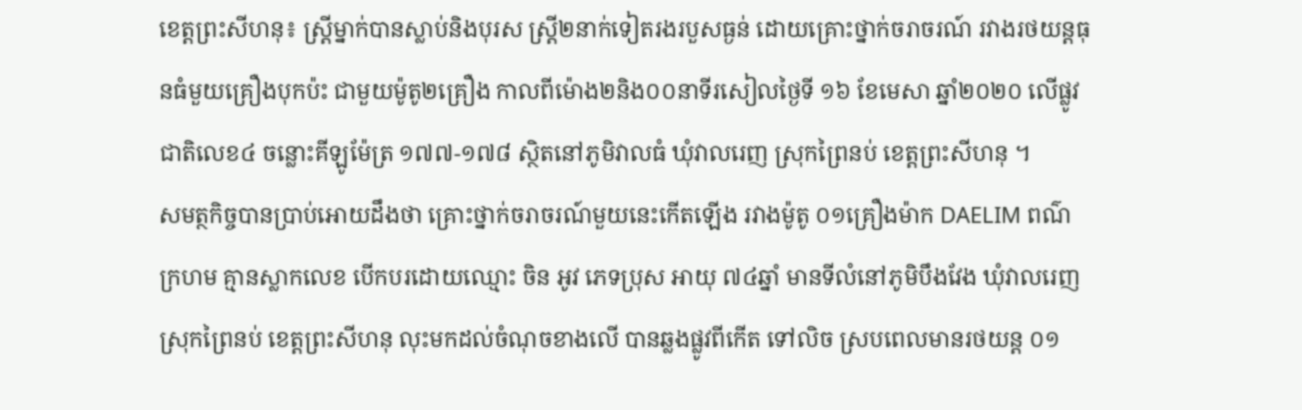ខេត្តព្រះសីហនុ៖ ស្ត្រីម្នាក់បានស្លាប់និងបុរស ស្ត្រី២នាក់ទៀតរងរបួសធ្ងន់ ដោយគ្រោះថ្នាក់ចរាចរណ៍ រវាងរថយន្តធុនធំមួយគ្រឿងបុកប៉ះ ជាមួយម៉ូតូ២គ្រឿង កាលពីម៉ោង២និង០០នាទីរសៀលថ្ងៃទី ១៦ ខែមេសា ឆ្នាំ២០២០ លើផ្លូវជាតិលេខ៤ ចន្លោះគីឡូម៉ែត្រ ១៧៧-១៧៨ ស្ថិតនៅភូមិវាលធំ ឃុំវាលរេញ ស្រុកព្រៃនប់ ខេត្តព្រះសីហនុ ។
សមត្ថកិច្ចបានប្រាប់អោយដឹងថា គ្រោះថ្នាក់ចរាចរណ៍មួយនេះកើតឡើង រវាងម៉ូតូ ០១គ្រឿងម៉ាក DAELIM ពណ៌ ក្រហម គ្មានស្លាកលេខ បើកបរដោយឈ្មោះ ចិន អូវ ភេទប្រុស អាយុ ៧៤ឆ្នាំ មានទីលំនៅភូមិបឹងវែង ឃុំវាលរេញ ស្រុកព្រៃនប់ ខេត្តព្រះសីហនុ លុះមកដល់ចំណុចខាងលើ បានឆ្លងផ្លូវពីកើត ទៅលិច ស្របពេលមានរថយន្ត ០១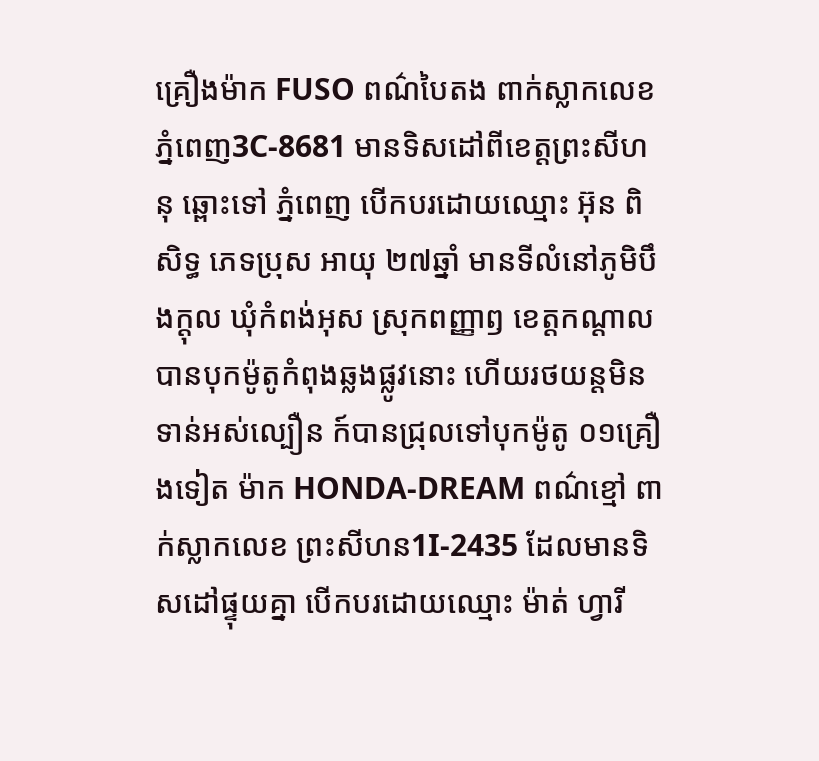គ្រឿងម៉ាក FUSO ពណ៌បៃតង ពាក់ស្លាកលេខភ្នំពេញ3C-8681 មានទិសដៅពីខេត្តព្រះសីហនុ ឆ្ពោះទៅ ភ្នំពេញ បើកបរដោយឈ្មោះ អ៊ុន ពិសិទ្ធ ភេទប្រុស អាយុ ២៧ឆ្នាំ មានទីលំនៅភូមិបឹងក្តុល ឃុំកំពង់អុស ស្រុកពញ្ញាឭ ខេត្តកណ្តាល បានបុកម៉ូតូកំពុងឆ្លងផ្លូវនោះ ហើយរថយន្តមិនទាន់អស់ល្បឿន ក៍បានជ្រុលទៅបុកម៉ូតូ ០១គ្រឿងទៀត ម៉ាក HONDA-DREAM ពណ៌ខ្មៅ ពាក់ស្លាកលេខ ព្រះសីហន1I-2435 ដែលមានទិសដៅផ្ទុយគ្នា បើកបរដោយឈ្មោះ ម៉ាត់ ហ្វារី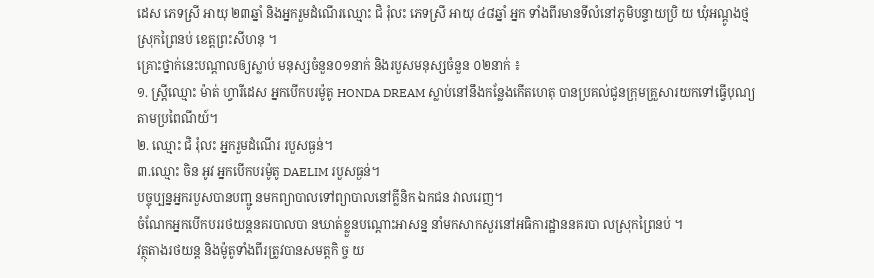ដេស ភេទស្រី អាយុ ២៣ឆ្នាំ និងអ្នករួមដំណើរឈ្មោះ ជិ រុំលះ ភេទស្រី អាយុ ៤៨ឆ្នាំ អ្នក ទាំងពីរមានទីលំនៅភូមិបន្ទាយប្រិ យ ឃុំអណ្តូងថ្ម ស្រុកព្រៃនប់ ខេត្តព្រះសីហនុ ។
គ្រោះថ្នាក់នេះបណ្តាលឲ្យស្លាប់ មនុស្សចំនួន០១នាក់ និងរបួសមនុស្សចំនួន ០២នាក់ ៖
១. ស្ត្រីឈ្មោះ ម៉ាត់ ហ្វារីដេស អ្នកបើកបរម៉ូតូ HONDA DREAM ស្លាប់នៅនឹងកន្លែងកើតហេតុ បានប្រគល់ជូនក្រុមគ្រួសារយកទៅធ្វើបុណ្យតាមប្រពៃណីយ៍។
២. ឈ្មោះ ជិ រុំលះ អ្នករួមដំណើរ របួសធ្ងន់។
៣.ឈ្មោះ ចិន អូវ អ្នកបើកបរម៉ូតូ DAELIM របួសធ្ងន់។
បច្ចុប្បន្នអ្នករបួសបានបញ្ជូ នមកព្យាបាលទៅព្យាបាលនៅគ្លីនិក ឯកជន វាលរេញ។
ចំណែកអ្នកបើកបររថយន្តនគរបាលបា នឃាត់ខ្លួនបណ្តោះអាសន្ន នាំមកសាកសួរនៅអធិការដ្ឋាននគរបា លស្រុកព្រៃនប់ ។
វត្ថុតាងរថយន្ត និងម៉ូតូទាំងពីរត្រូវបានសមត្តកិ ច្ច យ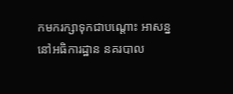កមករក្សាទុកជាបណ្តោះ អាសន្ននៅអធិការដ្ឋាន នគរបាល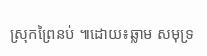ស្រុកព្រៃនប់ ៕ដោយ៖ឆ្លាម សមុទ្រ